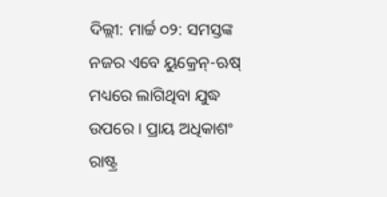ଦିଲ୍ଲୀ: ମାର୍ଚ୍ଚ ୦୨: ସମସ୍ତଙ୍କ ନଜର ଏବେ ୟୁକ୍ରେନ୍-ଋଷ୍ ମଧ୍ୟରେ ଲାଗିଥିବା ଯୁଦ୍ଧ ଉପରେ । ପ୍ରାୟ ଅଧିକାଶଂ ରାଷ୍ଟ୍ର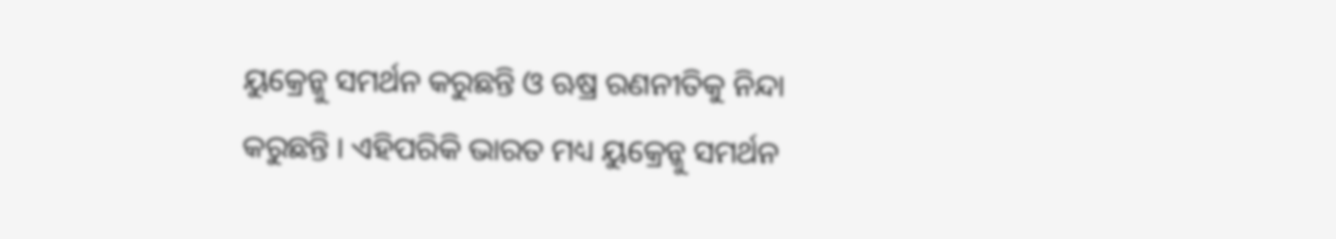ୟୁକ୍ରେନ୍କୁ ସମର୍ଥନ କରୁଛନ୍ତି ଓ ଋଷ୍ର ରଣନୀତିକୁ ନିନ୍ଦା କରୁଛନ୍ତି । ଏହିପରିକି ଭାରତ ମଧ୍ୟ ୟୁକ୍ରେନ୍କୁ ସମର୍ଥନ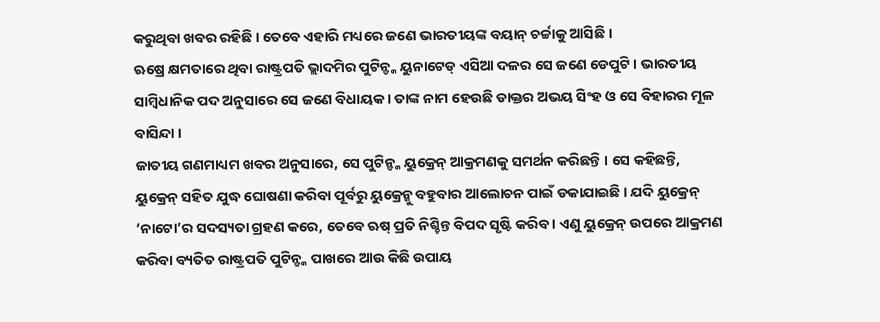କରୁଥିବା ଖବର ରହିଛି । ତେବେ ଏହାରି ମଧ୍ୟରେ ଜଣେ ଭାରତୀୟଙ୍କ ବୟାନ୍ ଚର୍ଚ୍ଚାକୁ ଆସିଛି ।
ଋଷ୍ରେ କ୍ଷମତାରେ ଥିବା ରାଷ୍ଟ୍ରପତି ଭ୍ଲାଦମିର ପୁଟିନ୍ଙ୍କ ୟୁନାଟେଡ୍ ଏସିଆ ଦଳର ସେ ଜଣେ ଡେପୁଟି । ଭାରତୀୟ ସାମ୍ବିଧାନିକ ପଦ ଅନୁସାରେ ସେ ଜଣେ ବିଧାୟକ । ତାଙ୍କ ନାମ ହେଉଛି ଡାକ୍ତର ଅଭୟ ସିଂହ ଓ ସେ ବିହାରର ମୂଳ ବାସିନ୍ଦା ।
ଜାତୀୟ ଗଣମାଧ୍ୟମ ଖବର ଅନୁସାରେ, ସେ ପୁଟିନ୍ଙ୍କ ୟୁକ୍ରେନ୍ ଆକ୍ରମଣକୁ ସମର୍ଥନ କରିଛନ୍ତି । ସେ କହିଛନ୍ତି, ୟୁକ୍ରେନ୍ ସହିତ ଯୁଦ୍ଧ ଘୋଷଣା କରିବା ପୂର୍ବରୁ ୟୁକ୍ରେନ୍କୁ ବହୁବାର ଆଲୋଚନ ପାଇଁ ଡକାଯାଇଛି । ଯଦି ୟୁକ୍ରେନ୍ ‘ନାଟୋ’ର ସଦସ୍ୟତା ଗ୍ରହଣ କରେ, ତେବେ ଋଷ୍ ପ୍ରତି ନିଶ୍ଚିନ୍ତ ବିପଦ ସୃଷ୍ଟି କରିବ । ଏଣୁ ୟୁକ୍ରେନ୍ ଉପରେ ଆକ୍ରମଣ କରିବା ବ୍ୟତିତ ରାଷ୍ଟ୍ରପତି ପୁଟିନ୍ଙ୍କ ପାଖରେ ଆଉ କିଛି ଉପାୟ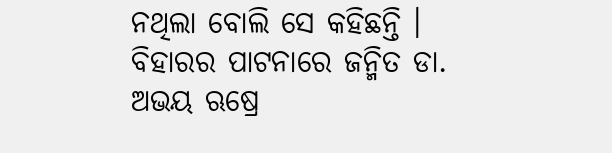ନଥିଲା ବୋଲି ସେ କହିଛନ୍ତି ।
ବିହାରର ପାଟନାରେ ଜନ୍ମିତ ଡା. ଅଭୟ ଋଷ୍ରେ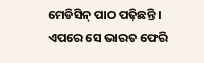ମେଡିସିନ୍ ପାଠ ପଢ଼ିଛନ୍ତି । ଏପରେ ସେ ଭାରତ ଫେରି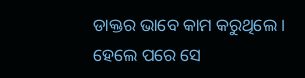ଡାକ୍ତର ଭାବେ କାମ କରୁଥିଲେ । ହେଲେ ପରେ ସେ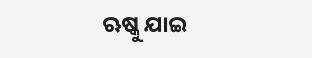ଋଷ୍କୁ ଯାଇ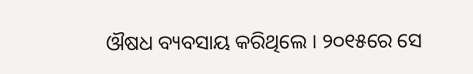ଔଷଧ ବ୍ୟବସାୟ କରିଥିଲେ । ୨୦୧୫ରେ ସେ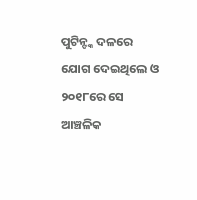ପୁଟିନ୍ଙ୍କ ଦଳରେ ଯୋଗ ଦେଇଥିଲେ ଓ ୨୦୧୮ରେ ସେ ଆଞ୍ଚଳିକ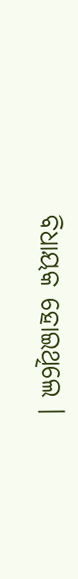ବିଧାୟକ ହୋଇଥିଲେ ।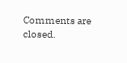Comments are closed.